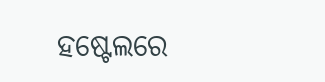ହଷ୍ଟେଲରେ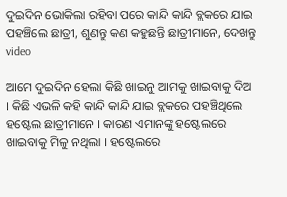ଦୁଇଦିନ ଭୋକିଲା ରହିବା ପରେ କାନ୍ଦି କାନ୍ଦି ବ୍ଲକରେ ଯାଇ ପହଞ୍ଚିଲେ ଛାତ୍ରୀ, ଶୁଣନ୍ତୁ କଣ କହୁଛନ୍ତି ଛାତ୍ରୀମାନେ, ଦେଖନ୍ତୁ video

ଆମେ ଦୁଇଦିନ ହେଲା କିଛି ଖାଇନୁ ଆମକୁ ଖାଇବାକୁ ଦିଅ । କିଛି ଏଭଳି କହି କାନ୍ଦି କାନ୍ଦି ଯାଇ ବ୍ଲକରେ ପହଞ୍ଚିଥିଲେ ହଷ୍ଟେଲ ଛାତ୍ରୀମାନେ । କାରଣ ଏମାନଙ୍କୁ ହଷ୍ଟେଲରେ ଖାଇବାକୁ ମିଳୁ ନଥିଲା । ହଷ୍ଟେଲରେ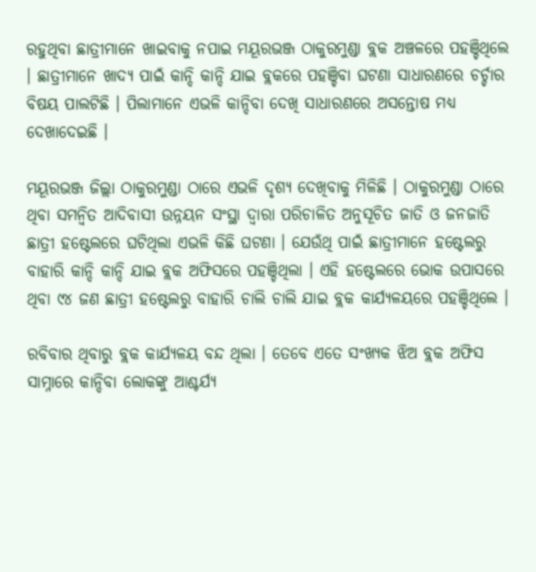ରହୁଥିବା ଛାତ୍ରୀମାନେ ଖାଇବାକୁ ନପାଇ ମୟୂରଭଞ୍ଜ ଠାକୁରମୁଣ୍ଡା ବ୍ଲକ ଅଞ୍ଚଳରେ ପହଞ୍ଚିଥିଲେ । ଛାତ୍ରୀମାନେ ଖାଦ୍ୟ ପାଇଁ କାନ୍ଦି କାନ୍ଦି ଯାଇ ବ୍ଲକରେ ପହଞ୍ଚିବା ଘଟଣା ସାଧାରଣରେ ଚର୍ଚ୍ଚାର ବିଷୟ ପାଲଟିଛି । ପିଲାମାନେ ଏଭଳି କାନ୍ଦିବା ଦେଖି ସାଧାରଣରେ ଅସନ୍ତୋଷ ମଧ୍ୟ ଦେଖାଦେଇଛି ।

ମୟୂରଭଞ୍ଜ ଜିଲ୍ଲା ଠାକୁରମୁଣ୍ଡା ଠାରେ ଏଭଳି ଦୃଶ୍ୟ ଦେଖିବାକୁ ମିଳିଛି । ଠାକୁରମୁଣ୍ଡା ଠାରେ ଥିବା ସମନ୍ଵିତ ଆଦିବାସୀ ଉନ୍ନୟନ ସଂସ୍ଥା ଦ୍ଵାରା ପରିଚାଳିତ ଅନୁସୂଚିତ ଜାତି ଓ ଜନଜାତି ଛାତ୍ରୀ ହଷ୍ଟେଲରେ ଘଟିଥିଲା ଏଭଳି କିଛି ଘଟଣା । ଯେଉଁଥି ପାଇଁ ଛାତ୍ରୀମାନେ ହଷ୍ଟେଲରୁ ବାହାରି କାନ୍ଦି କାନ୍ଦି ଯାଇ ବ୍ଲକ ଅଫିସରେ ପହଞ୍ଚିଥିଲା । ଏହି ହଷ୍ଟେଲରେ ଭୋକ ଉପାସରେ ଥିବା ୯୪ ଜଣ ଛାତ୍ରୀ ହଷ୍ଟେଲରୁ ବାହାରି ଚାଲି ଚାଲି ଯାଇ ବ୍ଲକ କାର୍ଯ୍ୟଳୟରେ ପହଞ୍ଚିଥିଲେ ।

ରବିବାର ଥିବାରୁ ବ୍ଲକ କାର୍ଯ୍ୟଳୟ ବନ୍ଦ ଥିଲା । ତେବେ ଏତେ ସଂଖ୍ୟକ ଝିଅ ବ୍ଲକ ଅଫିସ ସାମ୍ନାରେ କାନ୍ଦିବା ଲୋକଙ୍କୁ ଆଶ୍ଚର୍ଯ୍ୟ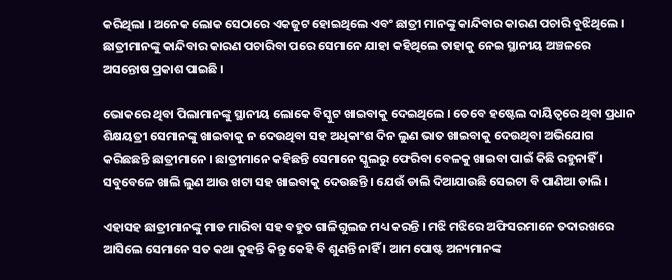କରିଥିଲା । ଅନେକ ଲୋକ ସେଠାରେ ଏକଜୁଟ ହୋଇଥିଲେ ଏବଂ ଛାତ୍ରୀ ମାନଙ୍କୁ କାନ୍ଦିବାର କାରଣ ପଚାରି ବୁଝିଥିଲେ । ଛାତ୍ରୀମାନଙ୍କୁ କାନ୍ଦିବାର କାରଣ ପଚାରିବା ପରେ ସେମାନେ ଯାହା କହିଥିଲେ ତାହାକୁ ନେଇ ସ୍ଥାନୀୟ ଅଞ୍ଚଳରେ ଅସନ୍ତୋଷ ପ୍ରକାଶ ପାଇଛି ।

ଭୋକରେ ଥିବା ପିଲାମାନଙ୍କୁ ସ୍ଥାନୀୟ ଲୋକେ ବିସ୍କୁଟ ଖାଇବାକୁ ଦେଇଥିଲେ । ତେବେ ହଷ୍ଟେଲ ଦାୟିତ୍ବରେ ଥିବା ପ୍ରଧାନ ଶିକ୍ଷୟତ୍ରୀ ସେମାନଙ୍କୁ ଖାଇବାକୁ ନ ଦେଉଥିବା ସହ ଅଧିକାଂଶ ଦିନ ଲୁଣ ଭାତ ଖାଇବାକୁ ଦେଉଥିବା ଅଭିଯୋଗ କରିଛଛନ୍ତି ଛାତ୍ରୀମାନେ । ଛାତ୍ରୀମାନେ କହିଛନ୍ତି ସେମାନେ ସ୍କୁଲରୁ ଫେରିବା ବେଳକୁ ଖାଇବା ପାଇଁ କିଛି ରହୁନାହିଁ । ସବୁବେଳେ ଖାଲି ଲୁଣ ଆଉ ଖଟା ସହ ଖାଇବାକୁ ଦେଉଛନ୍ତି । ଯେଉଁ ଡାଲି ଦିଆଯାଉଛି ସେଇଟା ବି ପାଣିଆ ଡାଲି ।

ଏହାସହ ଛାତ୍ରୀମାନଙ୍କୁ ମାଡ ମାରିବା ସହ ବହୁତ ଗାଳିଗୁଲଜ ମଧ୍ୟ କରନ୍ତି । ମଝି ମଝିରେ ଅଫିସରମାନେ ତଦାରଖରେ ଆସିଲେ ସେମାନେ ସତ କଥା କୁହନ୍ତି କିନ୍ତୁ କେହି ବି ଶୁଣନ୍ତି ନାହିଁ । ଆମ ପୋଷ୍ଟ ଅନ୍ୟମାନଙ୍କ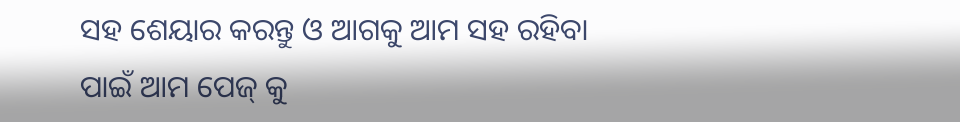ସହ ଶେୟାର କରନ୍ତୁ ଓ ଆଗକୁ ଆମ ସହ ରହିବା ପାଇଁ ଆମ ପେଜ୍ କୁ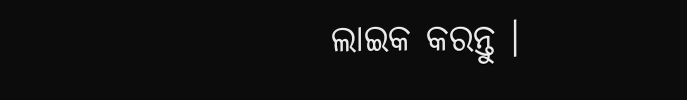ଲାଇକ କରନ୍ତୁ ।